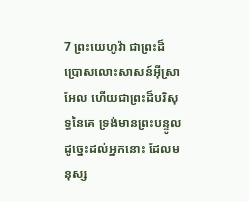7 ព្រះយេហូវ៉ា ជាព្រះដ៏ប្រោសលោះសាសន៍អ៊ីស្រាអែល ហើយជាព្រះដ៏បរិសុទ្ធនៃគេ ទ្រង់មានព្រះបន្ទូលដូច្នេះដល់អ្នកនោះ ដែលមនុស្ស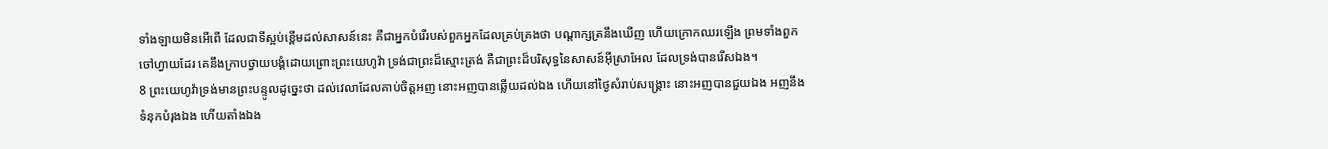ទាំងឡាយមិនអើពើ ដែលជាទីស្អប់ខ្ពើមដល់សាសន៍នេះ គឺជាអ្នកបំរើរបស់ពួកអ្នកដែលគ្រប់គ្រងថា បណ្តាក្សត្រនឹងឃើញ ហើយក្រោកឈរឡើង ព្រមទាំងពួកចៅហ្វាយដែរ គេនឹងក្រាបថ្វាយបង្គំដោយព្រោះព្រះយេហូវ៉ា ទ្រង់ជាព្រះដ៏ស្មោះត្រង់ គឺជាព្រះដ៏បរិសុទ្ធនៃសាសន៍អ៊ីស្រាអែល ដែលទ្រង់បានរើសឯង។
8 ព្រះយេហូវ៉ាទ្រង់មានព្រះបន្ទូលដូច្នេះថា ដល់វេលាដែលគាប់ចិត្តអញ នោះអញបានឆ្លើយដល់ឯង ហើយនៅថ្ងៃសំរាប់សង្គ្រោះ នោះអញបានជួយឯង អញនឹងទំនុកបំរុងឯង ហើយតាំងឯង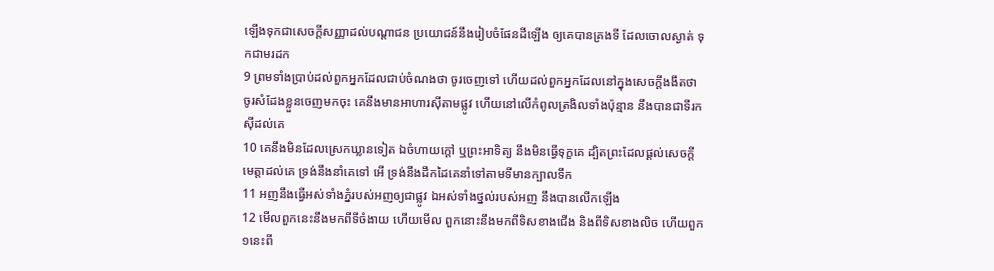ឡើងទុកជាសេចក្ដីសញ្ញាដល់បណ្តាជន ប្រយោជន៍នឹងរៀបចំផែនដីឡើង ឲ្យគេបានគ្រងទី ដែលចោលស្ងាត់ ទុកជាមរដក
9 ព្រមទាំងប្រាប់ដល់ពួកអ្នកដែលជាប់ចំណងថា ចូរចេញទៅ ហើយដល់ពួកអ្នកដែលនៅក្នុងសេចក្ដីងងឹតថា ចូរសំដែងខ្លួនចេញមកចុះ គេនឹងមានអាហារស៊ីតាមផ្លូវ ហើយនៅលើកំពូលត្រងិលទាំងប៉ុន្មាន នឹងបានជាទីរកស៊ីដល់គេ
10 គេនឹងមិនដែលស្រេកឃ្លានទៀត ឯចំហាយក្តៅ ឬព្រះអាទិត្យ នឹងមិនធ្វើទុក្ខគេ ដ្បិតព្រះដែលផ្តល់សេចក្ដីមេត្តាដល់គេ ទ្រង់នឹងនាំគេទៅ អើ ទ្រង់នឹងដឹកដៃគេនាំទៅតាមទីមានក្បាលទឹក
11 អញនឹងធ្វើអស់ទាំងភ្នំរបស់អញឲ្យជាផ្លូវ ឯអស់ទាំងថ្នល់របស់អញ នឹងបានលើកឡើង
12 មើលពួកនេះនឹងមកពីទីចំងាយ ហើយមើល ពួកនោះនឹងមកពីទិសខាងជើង និងពីទិសខាងលិច ហើយពួក១នេះពី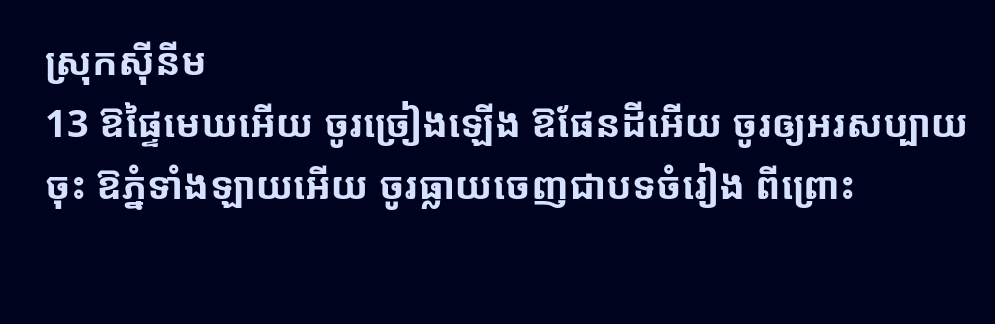ស្រុកស៊ីនីម
13 ឱផ្ទៃមេឃអើយ ចូរច្រៀងឡើង ឱផែនដីអើយ ចូរឲ្យអរសប្បាយចុះ ឱភ្នំទាំងឡាយអើយ ចូរធ្លាយចេញជាបទចំរៀង ពីព្រោះ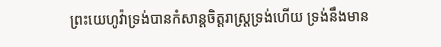ព្រះយេហូវ៉ាទ្រង់បានកំសាន្តចិត្តរាស្ត្រទ្រង់ហើយ ទ្រង់នឹងមាន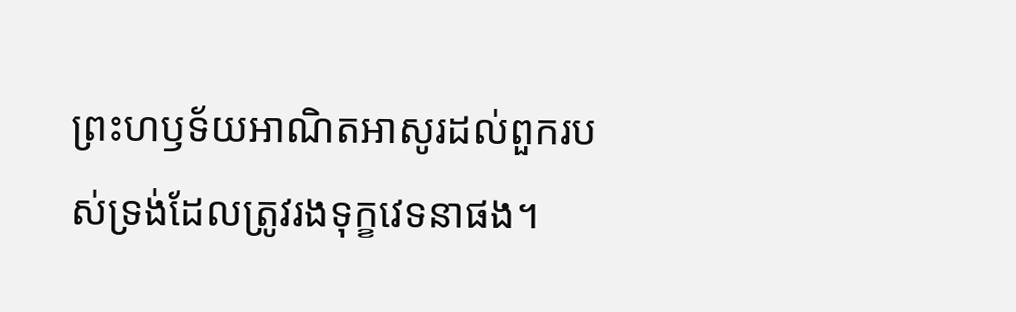ព្រះហឫទ័យអាណិតអាសូរដល់ពួករបស់ទ្រង់ដែលត្រូវរងទុក្ខវេទនាផង។